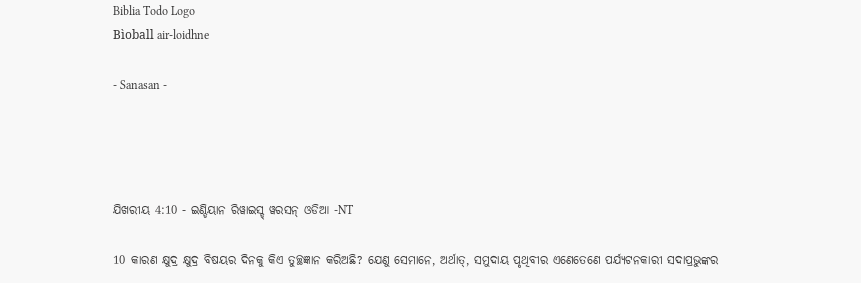Biblia Todo Logo
Bìoball air-loidhne

- Sanasan -




ଯିଖରୀୟ 4:10 - ଇଣ୍ଡିୟାନ ରିୱାଇସ୍ଡ୍ ୱରସନ୍ ଓଡିଆ -NT

10 କାରଣ କ୍ଷୁଦ୍ର କ୍ଷୁଦ୍ର ବିଷୟର ଦିନକୁ କିଏ ତୁଚ୍ଛଜ୍ଞାନ କରିଅଛି? ଯେଣୁ ସେମାନେ, ଅର୍ଥାତ୍‍, ସମୁଦାୟ ପୃଥିବୀର ଏଣେତେଣେ ପର୍ଯ୍ୟଟନକାରୀ ସଦାପ୍ରଭୁଙ୍କର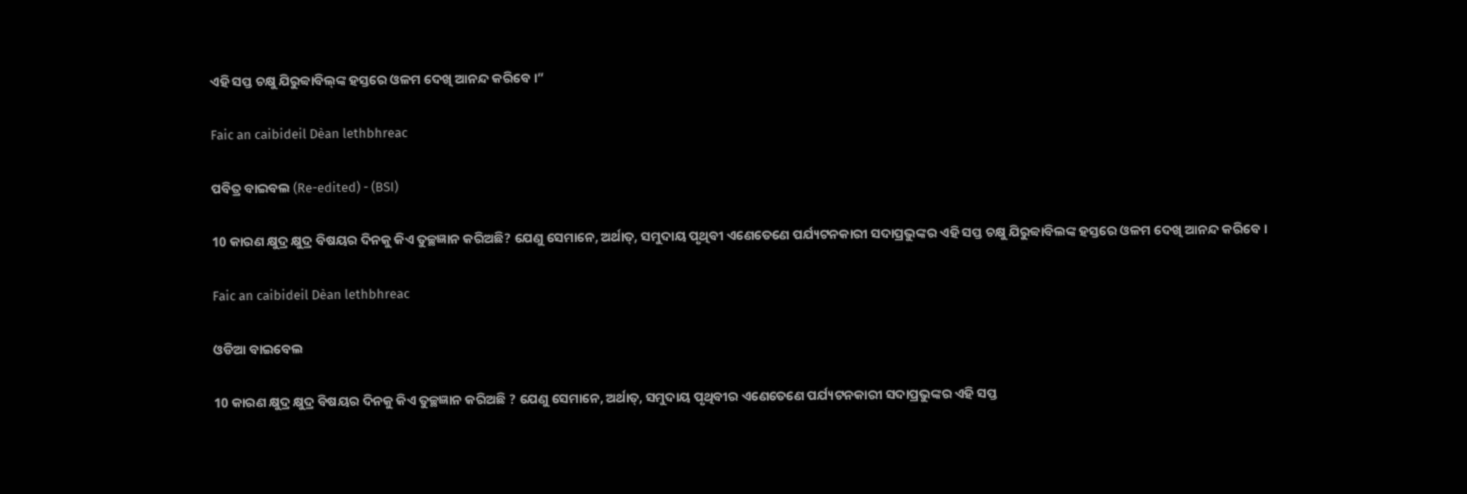ଏହି ସପ୍ତ ଚକ୍ଷୁ ଯିରୁବ୍ବାବିଲ୍‍ଙ୍କ ହସ୍ତରେ ଓଳମ ଦେଖି ଆନନ୍ଦ କରିବେ।”

Faic an caibideil Dèan lethbhreac

ପବିତ୍ର ବାଇବଲ (Re-edited) - (BSI)

10 କାରଣ କ୍ଷୁଦ୍ର କ୍ଷୁଦ୍ର ବିଷୟର ଦିନକୁ କିଏ ତୁଚ୍ଛଜ୍ଞାନ କରିଅଛି? ଯେଣୁ ସେମାନେ, ଅର୍ଥାତ୍, ସମୁଦାୟ ପୃଥିବୀ ଏଣେତେଣେ ପର୍ଯ୍ୟଟନକାରୀ ସଦାପ୍ରଭୁଙ୍କର ଏହି ସପ୍ତ ଚକ୍ଷୁ ଯିରୁବ୍ବାବିଲଙ୍କ ହସ୍ତରେ ଓଳମ ଦେଖି ଆନନ୍ଦ କରିବେ।

Faic an caibideil Dèan lethbhreac

ଓଡିଆ ବାଇବେଲ

10 କାରଣ କ୍ଷୁଦ୍ର କ୍ଷୁଦ୍ର ବିଷୟର ଦିନକୁ କିଏ ତୁଚ୍ଛଜ୍ଞାନ କରିଅଛି ? ଯେଣୁ ସେମାନେ, ଅର୍ଥାତ୍‍, ସମୁଦାୟ ପୃଥିବୀର ଏଣେତେଣେ ପର୍ଯ୍ୟଟନକାରୀ ସଦାପ୍ରଭୁଙ୍କର ଏହି ସପ୍ତ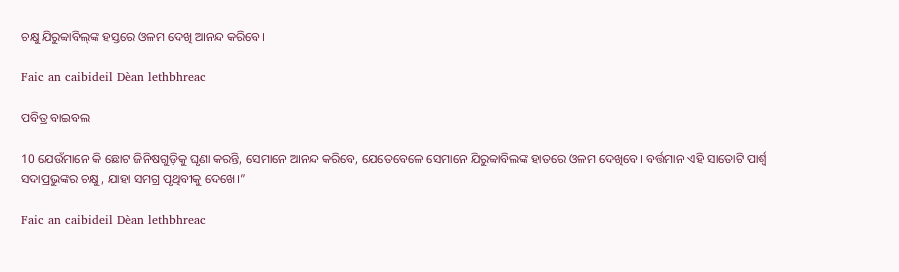ଚକ୍ଷୁ ଯିରୁବ୍ବାବିଲ୍‍ଙ୍କ ହସ୍ତରେ ଓଳମ ଦେଖି ଆନନ୍ଦ କରିବେ।

Faic an caibideil Dèan lethbhreac

ପବିତ୍ର ବାଇବଲ

10 ଯେଉଁମାନେ କି ଛୋଟ ଜିନିଷଗୁଡ଼ିକୁ ଘୃଣା କରନ୍ତି, ସେମାନେ ଆନନ୍ଦ କରିବେ, ଯେତେବେଳେ ସେମାନେ ଯିରୁବ୍ବାବିଲଙ୍କ ହାତରେ ଓଳମ ଦେଖିବେ। ବର୍ତ୍ତମାନ ଏହି ସାତୋଟି ପାର୍ଶ୍ୱ ସଦାପ୍ରଭୁଙ୍କର ଚକ୍ଷୁ, ଯାହା ସମଗ୍ର ପୃଥିବୀକୁ ଦେଖେ।”

Faic an caibideil Dèan lethbhreac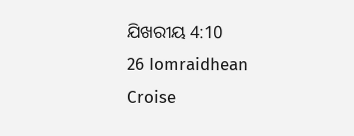ଯିଖରୀୟ 4:10
26 Iomraidhean Croise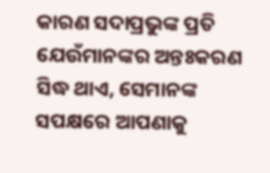କାରଣ ସଦାପ୍ରଭୁଙ୍କ ପ୍ରତି ଯେଉଁମାନଙ୍କର ଅନ୍ତଃକରଣ ସିଦ୍ଧ ଥାଏ, ସେମାନଙ୍କ ସପକ୍ଷରେ ଆପଣାକୁ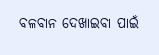ବଳବାନ ଦେଖାଇବା ପାଇଁ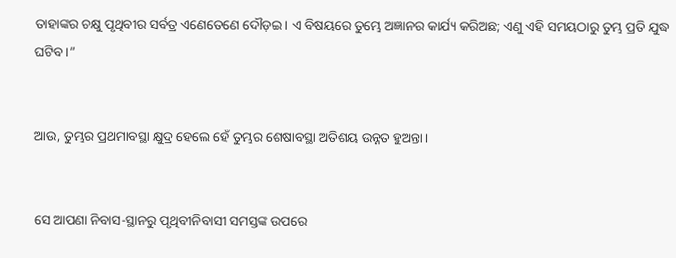ତାହାଙ୍କର ଚକ୍ଷୁ ପୃଥିବୀର ସର୍ବତ୍ର ଏଣେତେଣେ ଦୌଡ଼ଇ। ଏ ବିଷୟରେ ତୁମ୍ଭେ ଅଜ୍ଞାନର କାର୍ଯ୍ୟ କରିଅଛ; ଏଣୁ ଏହି ସମୟଠାରୁ ତୁମ୍ଭ ପ୍ରତି ଯୁଦ୍ଧ ଘଟିବ।”


ଆଉ, ତୁମ୍ଭର ପ୍ରଥମାବସ୍ଥା କ୍ଷୁଦ୍ର ହେଲେ ହେଁ ତୁମ୍ଭର ଶେଷାବସ୍ଥା ଅତିଶୟ ଉନ୍ନତ ହୁଅନ୍ତା।


ସେ ଆପଣା ନିବାସ-ସ୍ଥାନରୁ ପୃଥିବୀନିବାସୀ ସମସ୍ତଙ୍କ ଉପରେ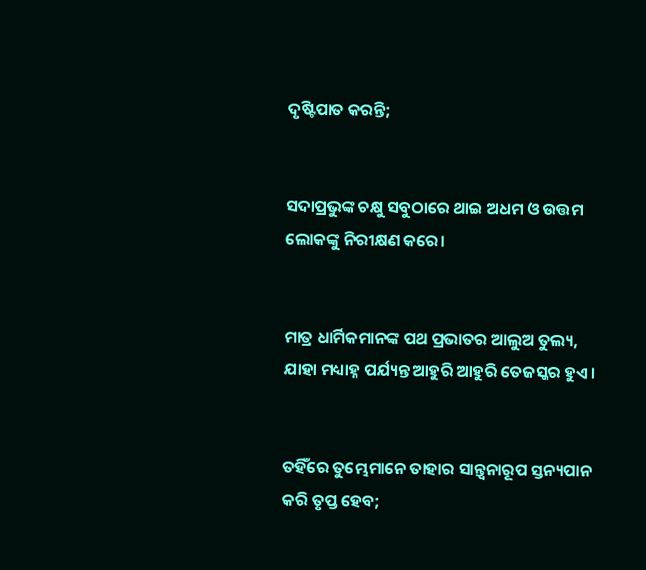ଦୃଷ୍ଟିପାତ କରନ୍ତି;


ସଦାପ୍ରଭୁଙ୍କ ଚକ୍ଷୁ ସବୁଠାରେ ଥାଇ ଅଧମ ଓ ଉତ୍ତମ ଲୋକଙ୍କୁ ନିରୀକ୍ଷଣ କରେ।


ମାତ୍ର ଧାର୍ମିକମାନଙ୍କ ପଥ ପ୍ରଭାତର ଆଲୁଅ ତୁଲ୍ୟ, ଯାହା ମଧ୍ୟାହ୍ନ ପର୍ଯ୍ୟନ୍ତ ଆହୁରି ଆହୁରି ତେଜସ୍କର ହୁଏ।


ତହିଁରେ ତୁମ୍ଭେମାନେ ତାହାର ସାନ୍ତ୍ୱନାରୂପ ସ୍ତନ୍ୟପାନ କରି ତୃପ୍ତ ହେବ;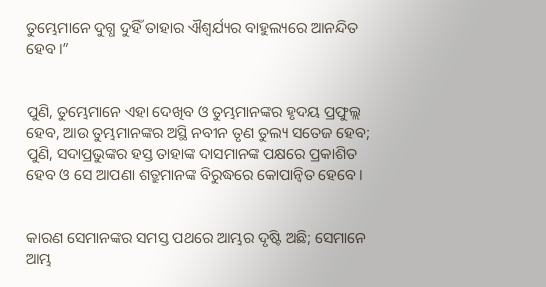ତୁମ୍ଭେମାନେ ଦୁଗ୍ଧ ଦୁହିଁ ତାହାର ଐଶ୍ୱର୍ଯ୍ୟର ବାହୁଲ୍ୟରେ ଆନନ୍ଦିତ ହେବ।”


ପୁଣି, ତୁମ୍ଭେମାନେ ଏହା ଦେଖିବ ଓ ତୁମ୍ଭମାନଙ୍କର ହୃଦୟ ପ୍ରଫୁଲ୍ଲ ହେବ, ଆଉ ତୁମ୍ଭମାନଙ୍କର ଅସ୍ଥି ନବୀନ ତୃଣ ତୁଲ୍ୟ ସତେଜ ହେବ; ପୁଣି, ସଦାପ୍ରଭୁଙ୍କର ହସ୍ତ ତାହାଙ୍କ ଦାସମାନଙ୍କ ପକ୍ଷରେ ପ୍ରକାଶିତ ହେବ ଓ ସେ ଆପଣା ଶତ୍ରୁମାନଙ୍କ ବିରୁଦ୍ଧରେ କୋପାନ୍ୱିତ ହେବେ।


କାରଣ ସେମାନଙ୍କର ସମସ୍ତ ପଥରେ ଆମ୍ଭର ଦୃଷ୍ଟି ଅଛି; ସେମାନେ ଆମ୍ଭ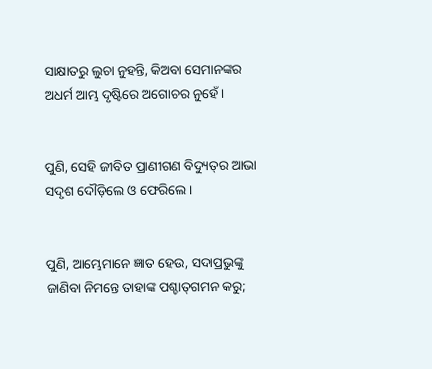ସାକ୍ଷାତରୁ ଲୁଚା ନୁହନ୍ତି, କିଅବା ସେମାନଙ୍କର ଅଧର୍ମ ଆମ୍ଭ ଦୃଷ୍ଟିରେ ଅଗୋଚର ନୁହେଁ।


ପୁଣି, ସେହି ଜୀବିତ ପ୍ରାଣୀଗଣ ବିଦ୍ୟୁତ୍‍ର ଆଭା ସଦୃଶ ଦୌଡ଼ିଲେ ଓ ଫେରିଲେ।


ପୁଣି, ଆମ୍ଭେମାନେ ଜ୍ଞାତ ହେଉ, ସଦାପ୍ରଭୁଙ୍କୁ ଜାଣିବା ନିମନ୍ତେ ତାହାଙ୍କ ପଶ୍ଚାତ୍‍ଗମନ କରୁ;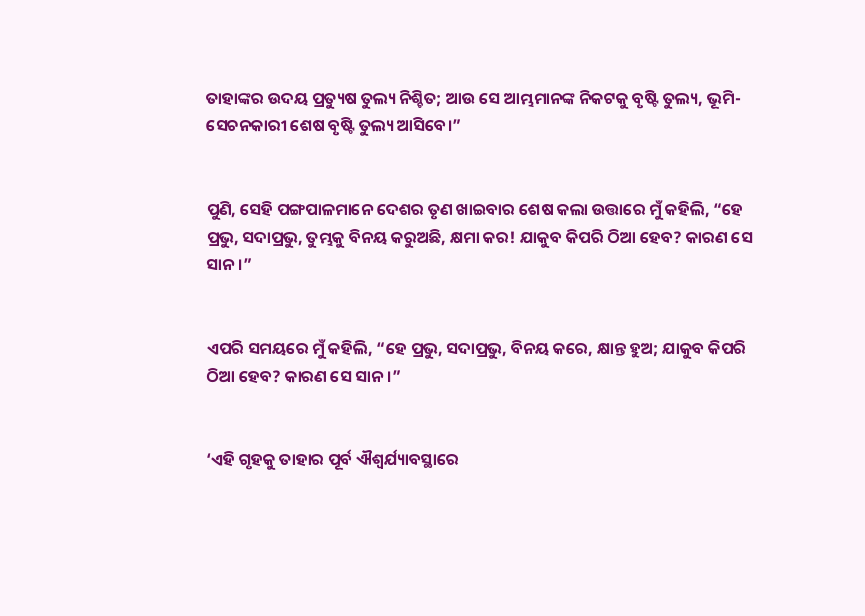ତାହାଙ୍କର ଉଦୟ ପ୍ରତ୍ୟୁଷ ତୁଲ୍ୟ ନିଶ୍ଚିତ; ଆଉ ସେ ଆମ୍ଭମାନଙ୍କ ନିକଟକୁ ବୃଷ୍ଟି ତୁଲ୍ୟ, ଭୂମି-ସେଚନକାରୀ ଶେଷ ବୃଷ୍ଟି ତୁଲ୍ୟ ଆସିବେ।”


ପୁଣି, ସେହି ପଙ୍ଗପାଳମାନେ ଦେଶର ତୃଣ ଖାଇବାର ଶେଷ କଲା ଉତ୍ତାରେ ମୁଁ କହିଲି, “ହେ ପ୍ରଭୁ, ସଦାପ୍ରଭୁ, ତୁମ୍ଭକୁ ବିନୟ କରୁଅଛି, କ୍ଷମା କର! ଯାକୁବ କିପରି ଠିଆ ହେବ? କାରଣ ସେ ସାନ।”


ଏପରି ସମୟରେ ମୁଁ କହିଲି, “ହେ ପ୍ରଭୁ, ସଦାପ୍ରଭୁ, ବିନୟ କରେ, କ୍ଷାନ୍ତ ହୁଅ; ଯାକୁବ କିପରି ଠିଆ ହେବ? କାରଣ ସେ ସାନ।”


‘ଏହି ଗୃହକୁ ତାହାର ପୂର୍ବ ଐଶ୍ୱର୍ଯ୍ୟାବସ୍ଥାରେ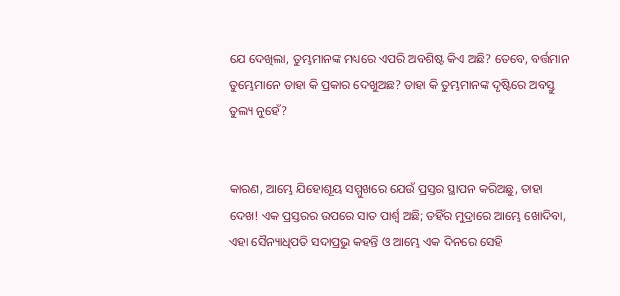ଯେ ଦେଖିଲା, ତୁମ୍ଭମାନଙ୍କ ମଧ୍ୟରେ ଏପରି ଅବଶିଷ୍ଟ କିଏ ଅଛି? ତେବେ, ବର୍ତ୍ତମାନ ତୁମ୍ଭେମାନେ ତାହା କି ପ୍ରକାର ଦେଖୁଅଛ? ତାହା କି ତୁମ୍ଭମାନଙ୍କ ଦୃଷ୍ଟିରେ ଅବସ୍ତୁ ତୁଲ୍ୟ ନୁହେଁ?


କାରଣ, ଆମ୍ଭେ ଯିହୋଶୂୟ ସମ୍ମୁଖରେ ଯେଉଁ ପ୍ରସ୍ତର ସ୍ଥାପନ କରିଅଛୁ, ତାହା ଦେଖ! ଏକ ପ୍ରସ୍ତରର ଉପରେ ସାତ ପାର୍ଶ୍ୱ ଅଛି; ତହିଁର ମୁଦ୍ରାରେ ଆମ୍ଭେ ଖୋଦିବା, ଏହା ସୈନ୍ୟାଧିପତି ସଦାପ୍ରଭୁ କହନ୍ତି ଓ ଆମ୍ଭେ ଏକ ଦିନରେ ସେହି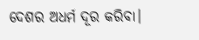ଦେଶର ଅଧର୍ମ ଦୂର କରିବା।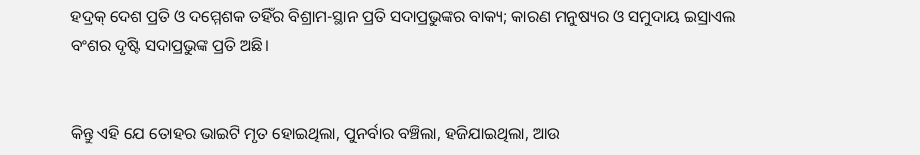ହଦ୍ରକ୍‍ ଦେଶ ପ୍ରତି ଓ ଦମ୍ମେଶକ ତହିଁର ବିଶ୍ରାମ-ସ୍ଥାନ ପ୍ରତି ସଦାପ୍ରଭୁଙ୍କର ବାକ୍ୟ; କାରଣ ମନୁଷ୍ୟର ଓ ସମୁଦାୟ ଇସ୍ରାଏଲ ବଂଶର ଦୃଷ୍ଟି ସଦାପ୍ରଭୁଙ୍କ ପ୍ରତି ଅଛି।


କିନ୍ତୁ ଏହି ଯେ ତୋହର ଭାଇଟି ମୃତ ହୋଇଥିଲା, ପୁନର୍ବାର ବଞ୍ଚିଲା, ହଜିଯାଇଥିଲା, ଆଉ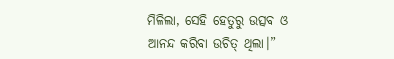ମିଳିଲା, ସେହି ହେତୁରୁ ଉତ୍ସବ ଓ ଆନନ୍ଦ କରିବା ଉଚିତ୍ ଥିଲା।”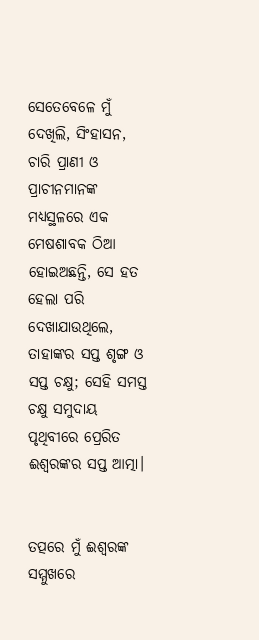ସେତେବେଳେ ମୁଁ ଦେଖିଲି, ସିଂହାସନ, ଚାରି ପ୍ରାଣୀ ଓ ପ୍ରାଚୀନମାନଙ୍କ ମଧ୍ୟସ୍ଥଳରେ ଏକ ମେଷଶାବକ ଠିଆ ହୋଇଅଛନ୍ତି, ସେ ହତ ହେଲା ପରି ଦେଖାଯାଉଥିଲେ, ତାହାଙ୍କର ସପ୍ତ ଶୃଙ୍ଗ ଓ ସପ୍ତ ଚକ୍ଷୁ; ସେହି ସମସ୍ତ ଚକ୍ଷୁ ସମୁଦାୟ ପୃଥିବୀରେ ପ୍ରେରିତ ଈଶ୍ବରଙ୍କର ସପ୍ତ ଆତ୍ମା।


ତତ୍ପରେ ମୁଁ ଈଶ୍ବରଙ୍କ ସମ୍ମୁଖରେ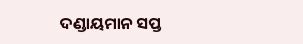ଦଣ୍ଡାୟମାନ ସପ୍ତ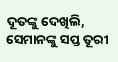ଦୂତଙ୍କୁ ଦେଖିଲି, ସେମାନଙ୍କୁ ସପ୍ତ ତୂରୀ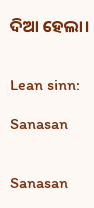ଦିଆ ହେଲା।


Lean sinn:

Sanasan


Sanasan